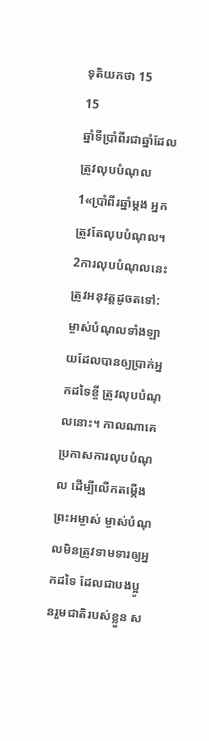ទុតិយកថា 15
15
ឆ្នាំទីប្រាំពីរជាឆ្នាំដែលត្រូវលុបបំណុល
1«ប្រាំពីរឆ្នាំម្ដង អ្នកត្រូវតែលុបបំណុល។ 2ការលុបបំណុលនេះត្រូវអនុវត្តដូចតទៅ: ម្ចាស់បំណុលទាំងឡាយដែលបានឲ្យប្រាក់អ្នកដទៃខ្ចី ត្រូវលុបបំណុលនោះ។ កាលណាគេប្រកាសការលុបបំណុល ដើម្បីលើកតម្កើងព្រះអម្ចាស់ ម្ចាស់បំណុលមិនត្រូវទាមទារឲ្យអ្នកដទៃ ដែលជាបងប្អូនរួមជាតិរបស់ខ្លួន ស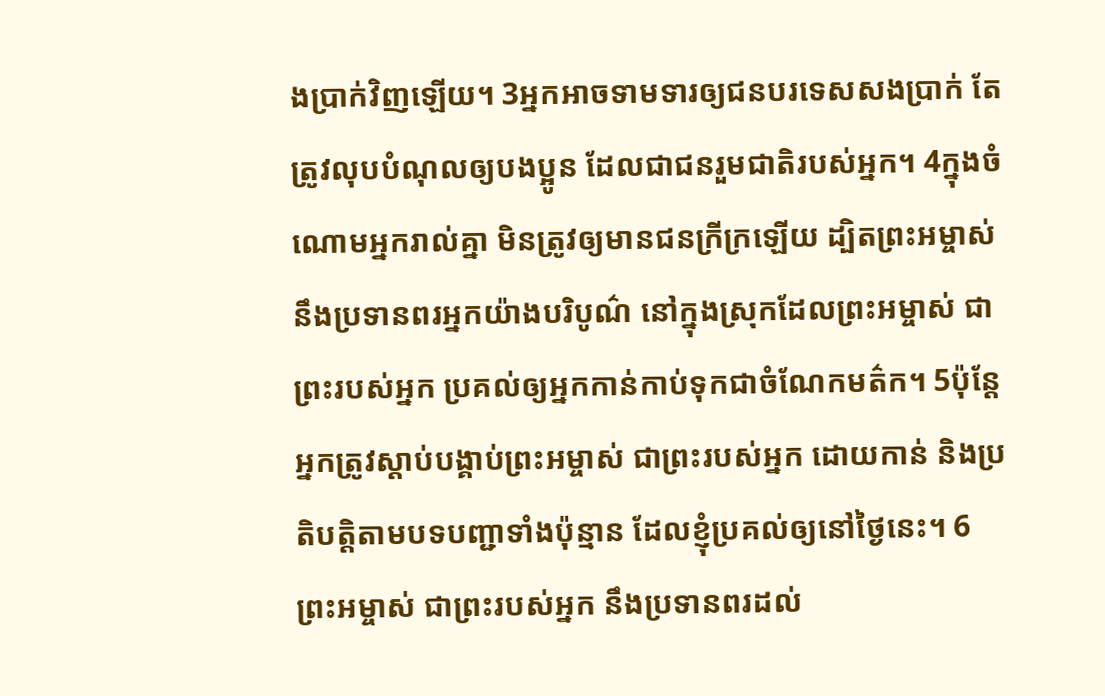ងប្រាក់វិញឡើយ។ 3អ្នកអាចទាមទារឲ្យជនបរទេសសងប្រាក់ តែត្រូវលុបបំណុលឲ្យបងប្អូន ដែលជាជនរួមជាតិរបស់អ្នក។ 4ក្នុងចំណោមអ្នករាល់គ្នា មិនត្រូវឲ្យមានជនក្រីក្រឡើយ ដ្បិតព្រះអម្ចាស់នឹងប្រទានពរអ្នកយ៉ាងបរិបូណ៌ នៅក្នុងស្រុកដែលព្រះអម្ចាស់ ជាព្រះរបស់អ្នក ប្រគល់ឲ្យអ្នកកាន់កាប់ទុកជាចំណែកមត៌ក។ 5ប៉ុន្តែ អ្នកត្រូវស្ដាប់បង្គាប់ព្រះអម្ចាស់ ជាព្រះរបស់អ្នក ដោយកាន់ និងប្រតិបត្តិតាមបទបញ្ជាទាំងប៉ុន្មាន ដែលខ្ញុំប្រគល់ឲ្យនៅថ្ងៃនេះ។ 6ព្រះអម្ចាស់ ជាព្រះរបស់អ្នក នឹងប្រទានពរដល់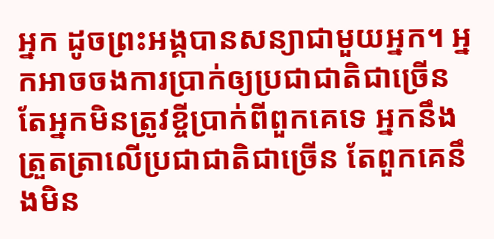អ្នក ដូចព្រះអង្គបានសន្យាជាមួយអ្នក។ អ្នកអាចចងការប្រាក់ឲ្យប្រជាជាតិជាច្រើន តែអ្នកមិនត្រូវខ្ចីប្រាក់ពីពួកគេទេ អ្នកនឹងត្រួតត្រាលើប្រជាជាតិជាច្រើន តែពួកគេនឹងមិន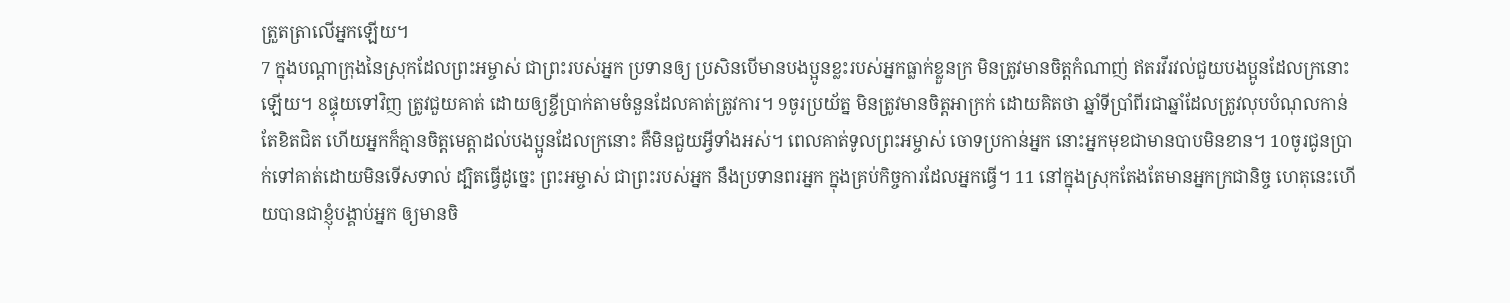ត្រួតត្រាលើអ្នកឡើយ។
7 ក្នុងបណ្ដាក្រុងនៃស្រុកដែលព្រះអម្ចាស់ ជាព្រះរបស់អ្នក ប្រទានឲ្យ ប្រសិនបើមានបងប្អូនខ្លះរបស់អ្នកធ្លាក់ខ្លួនក្រ មិនត្រូវមានចិត្តកំណាញ់ ឥតរវីរវល់ជួយបងប្អូនដែលក្រនោះឡើយ។ 8ផ្ទុយទៅវិញ ត្រូវជួយគាត់ ដោយឲ្យខ្ចីប្រាក់តាមចំនួនដែលគាត់ត្រូវការ។ 9ចូរប្រយ័ត្ន មិនត្រូវមានចិត្តអាក្រក់ ដោយគិតថា ឆ្នាំទីប្រាំពីរជាឆ្នាំដែលត្រូវលុបបំណុលកាន់តែខិតជិត ហើយអ្នកក៏គ្មានចិត្តមេត្តាដល់បងប្អូនដែលក្រនោះ គឺមិនជួយអ្វីទាំងអស់។ ពេលគាត់ទូលព្រះអម្ចាស់ ចោទប្រកាន់អ្នក នោះអ្នកមុខជាមានបាបមិនខាន។ 10ចូរជូនប្រាក់ទៅគាត់ដោយមិនទើសទាល់ ដ្បិតធ្វើដូច្នេះ ព្រះអម្ចាស់ ជាព្រះរបស់អ្នក នឹងប្រទានពរអ្នក ក្នុងគ្រប់កិច្ចការដែលអ្នកធ្វើ។ 11 នៅក្នុងស្រុកតែងតែមានអ្នកក្រជានិច្ច ហេតុនេះហើយបានជាខ្ញុំបង្គាប់អ្នក ឲ្យមានចិ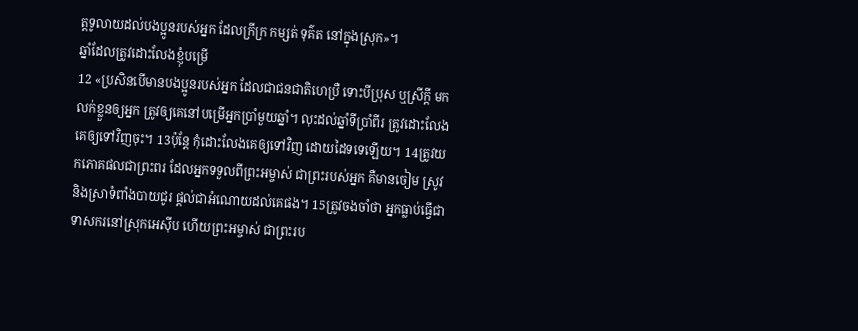ត្តទូលាយដល់បងប្អូនរបស់អ្នក ដែលក្រីក្រ កម្សត់ ទុគ៌ត នៅក្នុងស្រុក»។
ឆ្នាំដែលត្រូវដោះលែងខ្ញុំបម្រើ
12 «ប្រសិនបើមានបងប្អូនរបស់អ្នក ដែលជាជនជាតិហេប្រឺ ទោះបីប្រុស ឬស្រីក្ដី មកលក់ខ្លួនឲ្យអ្នក ត្រូវឲ្យគេនៅបម្រើអ្នកប្រាំមួយឆ្នាំ។ លុះដល់ឆ្នាំទីប្រាំពីរ ត្រូវដោះលែងគេឲ្យទៅវិញចុះ។ 13ប៉ុន្តែ កុំដោះលែងគេឲ្យទៅវិញ ដោយដៃទទេឡើយ។ 14ត្រូវយកភោគផលជាព្រះពរ ដែលអ្នកទទួលពីព្រះអម្ចាស់ ជាព្រះរបស់អ្នក គឺមានចៀម ស្រូវ និងស្រាទំពាំងបាយជូរ ផ្ដល់ជាអំណោយដល់គេផង។ 15ត្រូវចងចាំថា អ្នកធ្លាប់ធ្វើជាទាសករនៅស្រុកអេស៊ីប ហើយព្រះអម្ចាស់ ជាព្រះរប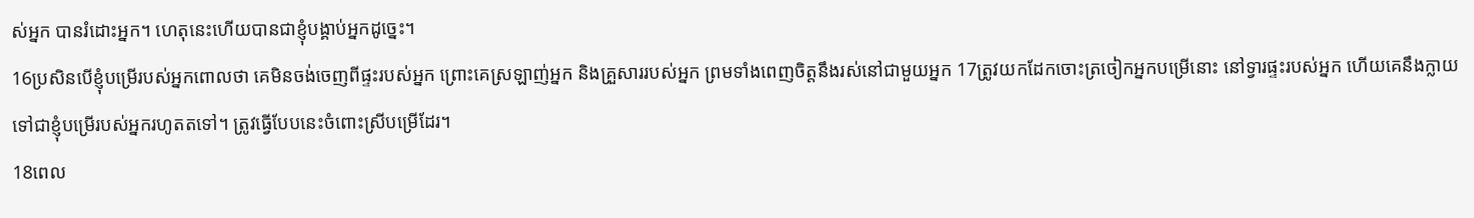ស់អ្នក បានរំដោះអ្នក។ ហេតុនេះហើយបានជាខ្ញុំបង្គាប់អ្នកដូច្នេះ។
16ប្រសិនបើខ្ញុំបម្រើរបស់អ្នកពោលថា គេមិនចង់ចេញពីផ្ទះរបស់អ្នក ព្រោះគេស្រឡាញ់អ្នក និងគ្រួសាររបស់អ្នក ព្រមទាំងពេញចិត្តនឹងរស់នៅជាមួយអ្នក 17ត្រូវយកដែកចោះត្រចៀកអ្នកបម្រើនោះ នៅទ្វារផ្ទះរបស់អ្នក ហើយគេនឹងក្លាយទៅជាខ្ញុំបម្រើរបស់អ្នករហូតតទៅ។ ត្រូវធ្វើបែបនេះចំពោះស្រីបម្រើដែរ។
18ពេល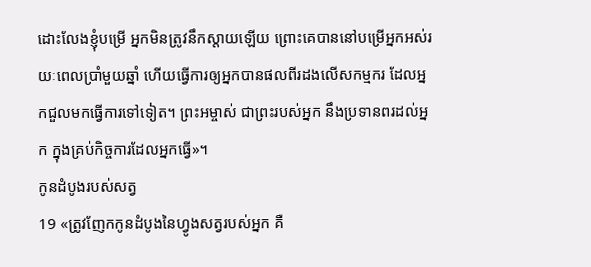ដោះលែងខ្ញុំបម្រើ អ្នកមិនត្រូវនឹកស្ដាយឡើយ ព្រោះគេបាននៅបម្រើអ្នកអស់រយៈពេលប្រាំមួយឆ្នាំ ហើយធ្វើការឲ្យអ្នកបានផលពីរដងលើសកម្មករ ដែលអ្នកជួលមកធ្វើការទៅទៀត។ ព្រះអម្ចាស់ ជាព្រះរបស់អ្នក នឹងប្រទានពរដល់អ្នក ក្នុងគ្រប់កិច្ចការដែលអ្នកធ្វើ»។
កូនដំបូងរបស់សត្វ
19 «ត្រូវញែកកូនដំបូងនៃហ្វូងសត្វរបស់អ្នក គឺ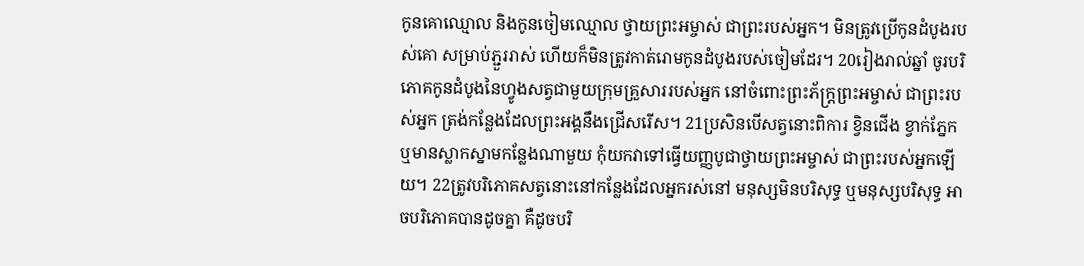កូនគោឈ្មោល និងកូនចៀមឈ្មោល ថ្វាយព្រះអម្ចាស់ ជាព្រះរបស់អ្នក។ មិនត្រូវប្រើកូនដំបូងរបស់គោ សម្រាប់ភ្ជួររាស់ ហើយក៏មិនត្រូវកាត់រោមកូនដំបូងរបស់ចៀមដែរ។ 20រៀងរាល់ឆ្នាំ ចូរបរិភោគកូនដំបូងនៃហ្វូងសត្វជាមួយក្រុមគ្រួសាររបស់អ្នក នៅចំពោះព្រះភ័ក្ត្រព្រះអម្ចាស់ ជាព្រះរបស់អ្នក ត្រង់កន្លែងដែលព្រះអង្គនឹងជ្រើសរើស។ 21ប្រសិនបើសត្វនោះពិការ ខ្វិនជើង ខ្វាក់ភ្នែក ឬមានស្លាកស្នាមកន្លែងណាមួយ កុំយកវាទៅធ្វើយញ្ញបូជាថ្វាយព្រះអម្ចាស់ ជាព្រះរបស់អ្នកឡើយ។ 22ត្រូវបរិភោគសត្វនោះនៅកន្លែងដែលអ្នករស់នៅ មនុស្សមិនបរិសុទ្ធ ឬមនុស្សបរិសុទ្ធ អាចបរិភោគបានដូចគ្នា គឺដូចបរិ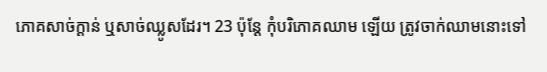ភោគសាច់ក្ដាន់ ឬសាច់ឈ្លូសដែរ។ 23 ប៉ុន្តែ កុំបរិភោគឈាម ឡើយ ត្រូវចាក់ឈាមនោះទៅ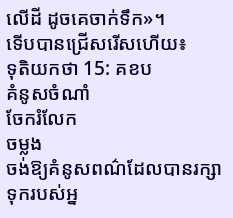លើដី ដូចគេចាក់ទឹក»។
ទើបបានជ្រើសរើសហើយ៖
ទុតិយកថា 15: គខប
គំនូសចំណាំ
ចែករំលែក
ចម្លង
ចង់ឱ្យគំនូសពណ៌ដែលបានរក្សាទុករបស់អ្ន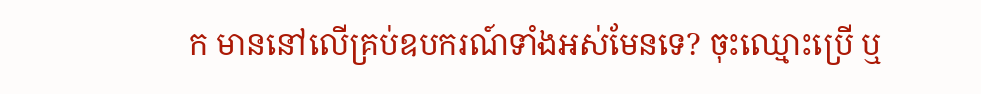ក មាននៅលើគ្រប់ឧបករណ៍ទាំងអស់មែនទេ? ចុះឈ្មោះប្រើ ឬ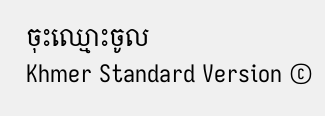ចុះឈ្មោះចូល
Khmer Standard Version ©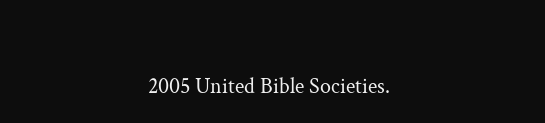2005 United Bible Societies.